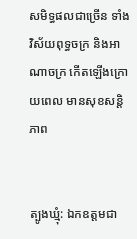សមិទ្ធផលជាច្រើន ទាំងវិស័យពុទ្ធចក្រ និងអាណាចក្រ កើតឡើងក្រោយពេល មានសុខសន្តិភាព


ត្បូងឃ្មុំ: ឯកឧត្តមជា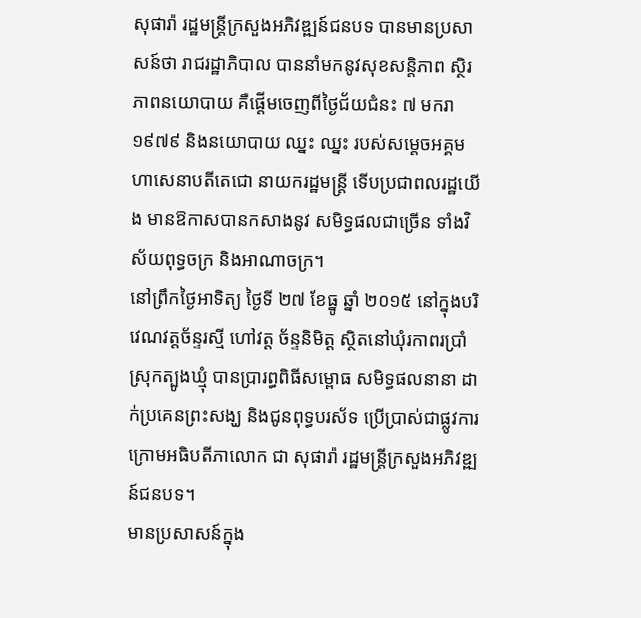សុផារ៉ា រដ្ឋមន្ដ្រីក្រសួងអភិវឌ្ឍន៍ជនបទ បានមានប្រសាសន៍ថា រាជរដ្ឋាភិបាល បាននាំមកនូវសុខសន្តិភាព ស្ថិរភាពនយោបាយ គឺផ្ដើមចេញពីថ្ងៃជ័យជំនះ ៧ មករា ១៩៧៩ និងនយោបាយ ឈ្នះ ឈ្នះ របស់សម្ដេចអគ្គមហាសេនាបតីតេជោ នាយករដ្ឋមន្ដ្រី ទើបប្រជាពលរដ្ឋយើង មានឱកាសបានកសាងនូវ សមិទ្ធផលជាច្រើន ទាំងវិស័យពុទ្ធចក្រ និងអាណាចក្រ។
នៅព្រឹកថ្ងៃអាទិត្យ ថ្ងៃទី ២៧ ខែធ្នូ ឆ្នាំ ២០១៥ នៅក្នុងបរិវេណវត្តច័ន្ទរស្មី ហៅវត្ត ច័ន្ទនិមិត្ត ស្ថិតនៅឃុំរកាពរប្រាំ ស្រុកត្បូងឃ្មុំ បានប្រារព្ធពិធីសម្ពោធ សមិទ្ធផលនានា ដាក់ប្រគេនព្រះសង្ឃ និងជូនពុទ្ធបរស័ទ ប្រើប្រាស់ជាផ្លូវការ ក្រោមអធិបតីភាលោក ជា សុផារ៉ា រដ្ឋមន្ដ្រីក្រសួងអភិវឌ្ឍន៍ជនបទ។
មានប្រសាសន៍ក្នុង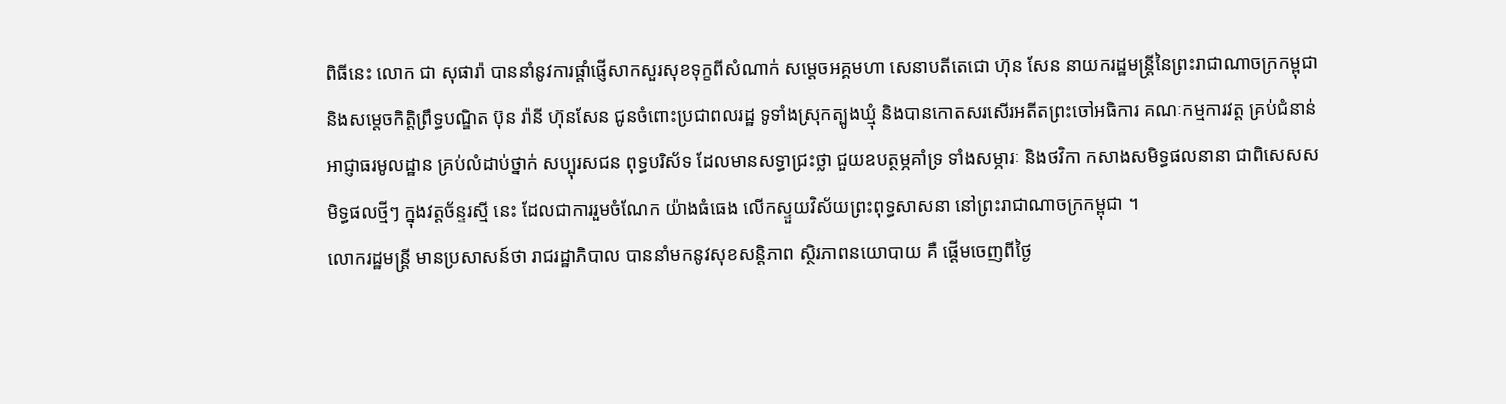ពិធីនេះ លោក ជា សុផារ៉ា បាននាំនូវការផ្ដាំផ្ញើសាកសួរសុខទុក្ខពីសំណាក់ សម្ដេចអគ្គមហា សេនាបតីតេជោ ហ៊ុន សែន នាយករដ្ឋមន្ដ្រីនៃព្រះរាជាណាចក្រកម្ពុជា និងសម្ដេចកិត្តិព្រឹទ្ធបណ្ឌិត ប៊ុន រ៉ានី ហ៊ុនសែន ជូនចំពោះប្រជាពលរដ្ឋ ទូទាំងស្រុកត្បូងឃ្មុំ និងបានកោតសរសើរអតីតព្រះចៅអធិការ គណៈកម្មការវត្ត គ្រប់ជំនាន់ អាជ្ញាធរមូលដ្ឋាន គ្រប់លំដាប់ថ្នាក់ សប្បុរសជន ពុទ្ធបរិស័ទ ដែលមានសទ្ធាជ្រះថ្លា ជួយឧបត្ថម្ភគាំទ្រ ទាំងសម្ភារៈ និងថវិកា កសាងសមិទ្ធផលនានា ជាពិសេសសមិទ្ធផលថ្មីៗ ក្នុងវត្តច័ន្ទរស្មី នេះ ដែលជាការរួមចំណែក យ៉ាងធំធេង លើកស្ទួយវិស័យព្រះពុទ្ធសាសនា នៅព្រះរាជាណាចក្រកម្ពុជា ។
លោករដ្ឋមន្ដ្រី មានប្រសាសន៍ថា រាជរដ្ឋាភិបាល បាននាំមកនូវសុខសន្តិភាព ស្ថិរភាពនយោបាយ គឺ ផ្ដើមចេញពីថ្ងៃ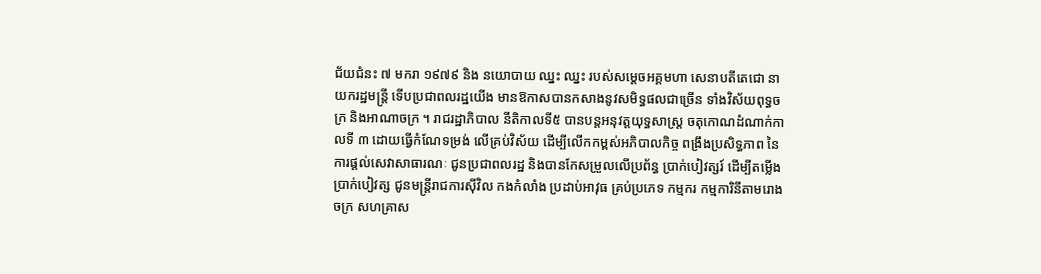ជ័យជំនះ ៧ មករា ១៩៧៩ និង នយោបាយ ឈ្នះ ឈ្នះ របស់សម្ដេចអគ្គមហា សេនាបតីតេជោ នាយករដ្ឋមន្ដ្រី ទើបប្រជាពលរដ្ឋយើង មានឱកាសបានកសាងនូវសមិទ្ធផលជាច្រើន ទាំងវិស័យពុទ្ធចក្រ និងអាណាចក្រ ។ រាជរដ្ឋាភិបាល នីតិកាលទី៥ បានបន្តអនុវត្តយុទ្ធសាស្ដ្រ ចតុកោណដំណាក់កាលទី ៣ ដោយធ្វើកំណែទម្រង់ លើគ្រប់វិស័យ ដើម្បីលើកកម្ពស់អភិបាលកិច្ច ពង្រឹងប្រសិទ្ធភាព នៃការផ្ដល់សេវាសាធារណៈ ជូនប្រជាពលរដ្ឋ និងបានកែសម្រួលលើប្រព័ន្ធ ប្រាក់បៀវត្សរ៍ ដើម្បីតម្លើងប្រាក់បៀវត្ស ជូនមន្ដ្រីរាជការស៊ីវិល កងកំលាំង ប្រដាប់អាវុធ គ្រប់ប្រភេទ កម្មករ កម្មការិនីតាមរោងចក្រ សហគ្រាស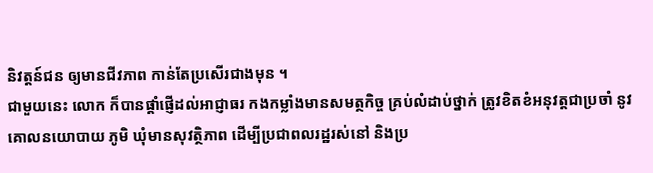និវត្តន៍ជន ឲ្យមានជីវភាព កាន់តែប្រសើរជាងមុន ។
ជាមួយនេះ លោក ក៏បានផ្ដាំផ្ញើដល់អាជ្ញាធរ កងកម្លាំងមានសមត្ថកិច្ច គ្រប់លំដាប់ថ្នាក់ ត្រូវខិតខំអនុវត្តជាប្រចាំ នូវគោលនយោបាយ ភូមិ ឃុំមានសុវត្ថិភាព ដើម្បីប្រជាពលរដ្ឋរស់នៅ និងប្រ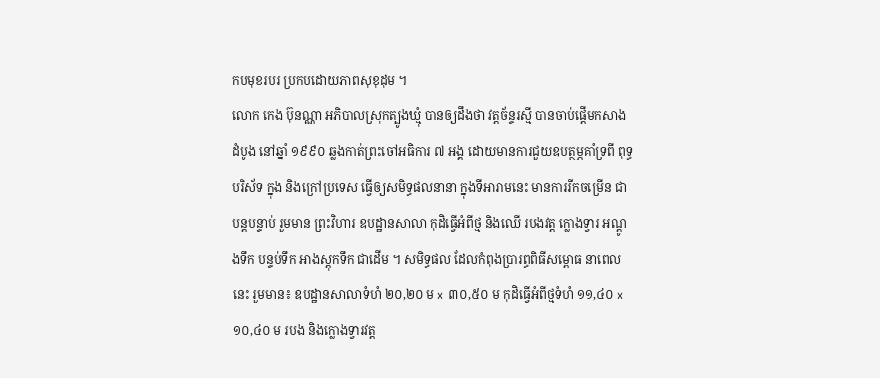កបមុខរបរ ប្រកបដោយភាពសុខុដុម ។
លោក កេង ប៊ុនណ្ណា អភិបាលស្រុកត្បូងឃ្មុំ បានឲ្យដឹងថា វត្តច័ន្ទរស្មី បានចាប់ផ្ដើមកសាងដំបូង នៅឆ្នាំ ១៩៩០ ឆ្លងកាត់ព្រះចៅអធិការ ៧ អង្គ ដោយមានការជួយឧបត្ថម្ភគាំទ្រពី ពុទ្ធបរិស័ទ ក្នុង និងក្រៅប្រទេស ធ្វើឲ្យសមិទ្ធផលនានា ក្នុងទីអារាមនេះ មានការរីកចម្រើន ជាបន្តបន្ទាប់ រួមមាន ព្រះវិហារ ឧបដ្ឋានសាលា កុដិធ្វើអំពីថ្ម និងឈើ របងវត្ត ក្លោងទ្វារ អណ្ដូងទឹក បន្ទប់ទឹក អាងស្តុកទឹក ជាដើម ។ សមិទ្ធផល ដែលកំពុងប្រារព្ធពិធីសម្ពោធ នាពេលនេះ រួមមាន៖ ឧបដ្ឋានសាលាទំហំ ២០,២០ ម x ៣០,៥០ ម កុដិធ្វើអំពីថ្មទំហំ ១១,៤០ x ១០,៤០ ម របង និងក្លោងទ្វារវត្ត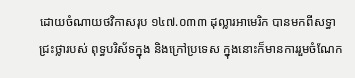ដោយចំណាយថវិកាសរុប ១៤៧.០៣៣ ដុល្លារអាមេរិក បានមកពីសទ្ធាជ្រះថ្លារបស់ ពុទ្ធបរិស័ទក្នុង និងក្រៅប្រទេស ក្នុងនោះក៏មានការរួមចំណែក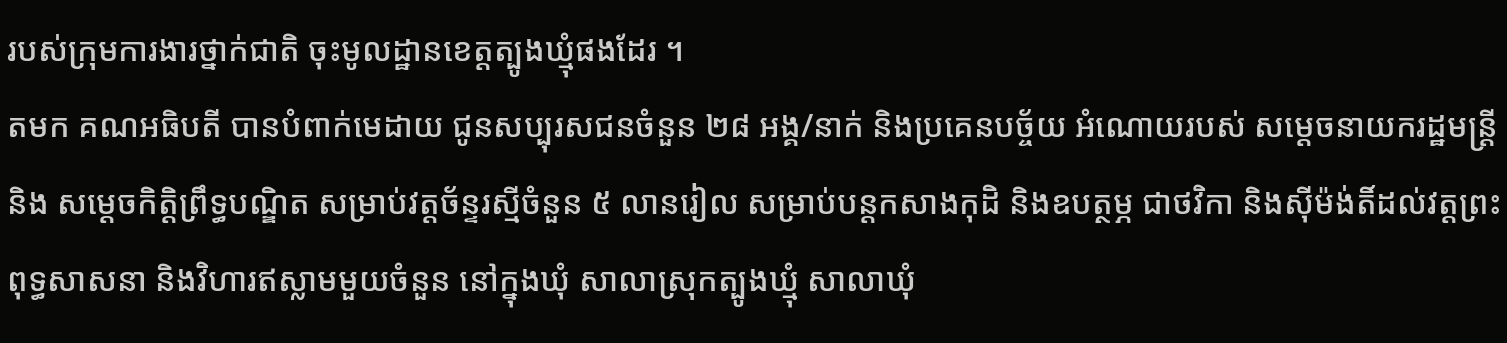របស់ក្រុមការងារថ្នាក់ជាតិ ចុះមូលដ្ឋានខេត្តត្បូងឃ្មុំផងដែរ ។
តមក គណអធិបតី បានបំពាក់មេដាយ ជូនសប្បុរសជនចំនួន ២៨ អង្គ/នាក់ និងប្រគេនបច្ច័យ អំណោយរបស់ សម្ដេចនាយករដ្ឋមន្ដ្រី និង សម្ដេចកិត្តិព្រឹទ្ធបណ្ឌិត សម្រាប់វត្តច័ន្ទរស្មីចំនួន ៥ លានរៀល សម្រាប់បន្តកសាងកុដិ និងឧបត្ថម្ភ ជាថវិកា និងស៊ីម៉ង់តិ៍ដល់វត្តព្រះពុទ្ធសាសនា និងវិហារឥស្លាមមួយចំនួន នៅក្នុងឃុំ សាលាស្រុកត្បូងឃ្មុំ សាលាឃុំ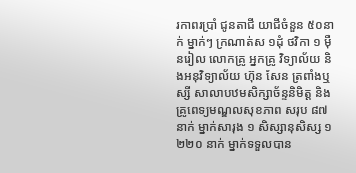រកាពរប្រាំ ជូនតាជី យាជីចំនួន ៥០នាក់ ម្នាក់ៗ ក្រណាត់ស ១ដុំ ថវិកា ១ ម៉ឺនរៀល លោកគ្រូ អ្នកគ្រូ វិទ្យាល័យ និងអនុវិទ្យាល័យ ហ៊ុន សែន ត្រពាំងឬស្សី សាលាបឋមសិក្សាច័ន្ទនិមិត្ត និងគ្រូពេទ្យមណ្ឌលសុខភាព សរុប ៨៧ នាក់ ម្នាក់សារុង ១ សិស្សានុសិស្ស ១ ២២០ នាក់ ម្នាក់ទទួលបាន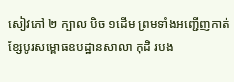សៀវភៅ ២ ក្បាល បិច ១ដើម ព្រមទាំងអញ្ជើញកាត់ខ្សែបូរសម្ពោធឧបដ្ឋានសាលា កុដិ របង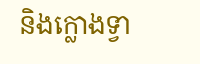និងក្លោងទ្វា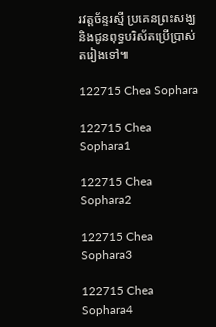រវត្តច័ន្ទរស្មី ប្រគេនព្រះសង្ឃ និងជូនពុទ្ធបរិស័តប្រើប្រាស់ តរៀងទៅ៕

122715 Chea Sophara

122715 Chea Sophara1

122715 Chea Sophara2

122715 Chea Sophara3

122715 Chea Sophara4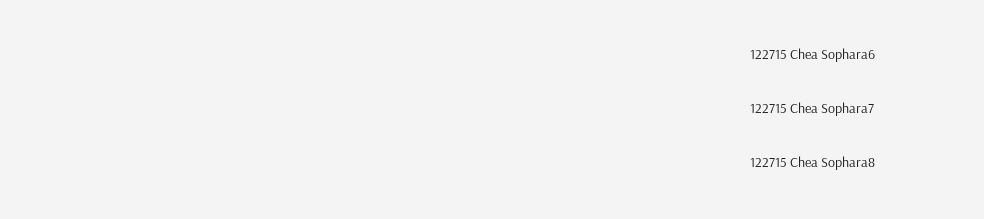122715 Chea Sophara6

122715 Chea Sophara7

122715 Chea Sophara8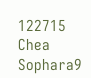122715 Chea Sophara9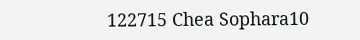122715 Chea Sophara10